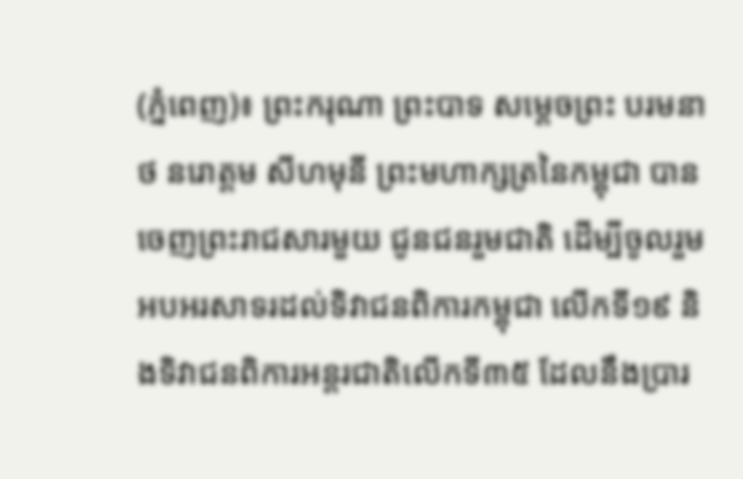(ភ្នំពេញ)៖ ព្រះករុណា ព្រះបាទ សម្តេចព្រះ បរមនាថ នរោត្តម សីហមុនី ព្រះមហាក្សត្រនៃកម្ពុជា បានចេញព្រះរាជសារមួយ ជូនជនរួមជាតិ ដើម្បីចូលរួមអបអរសាទរដល់ទិវាជនពិការកម្ពុជា លើកទី១៩ និងទិវាជនពិការអន្តរជាតិលើកទី៣៥ ដែលនឹងប្រារ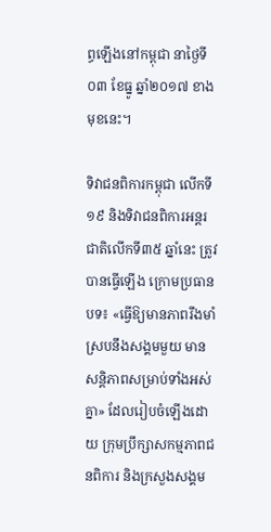ព្ធឡើងនៅកម្ពុជា នាថ្ងៃទី០៣ ខែធ្នូ ឆ្នាំ២០១៧ ខាងមុខនេះ។

ទិវាជនពិការកម្ពុជា លើកទី១៩ និងទិវាជនពិការអន្តរជាតិលើកទី៣៥ ឆ្នាំនេះ ត្រូវបានធ្វើឡើង ក្រោមប្រធានបទ៖ «ធ្វើឱ្យមានភាពរឹងមាំ ស្របនឹងសង្គមមួយ មានសន្តិភាពសម្រាប់ទាំងអស់គ្នា» ដែលរៀបចំឡើងដោយ ក្រុមប្រឹក្សាសកម្មភាពជនពិការ និងក្រសួងសង្គម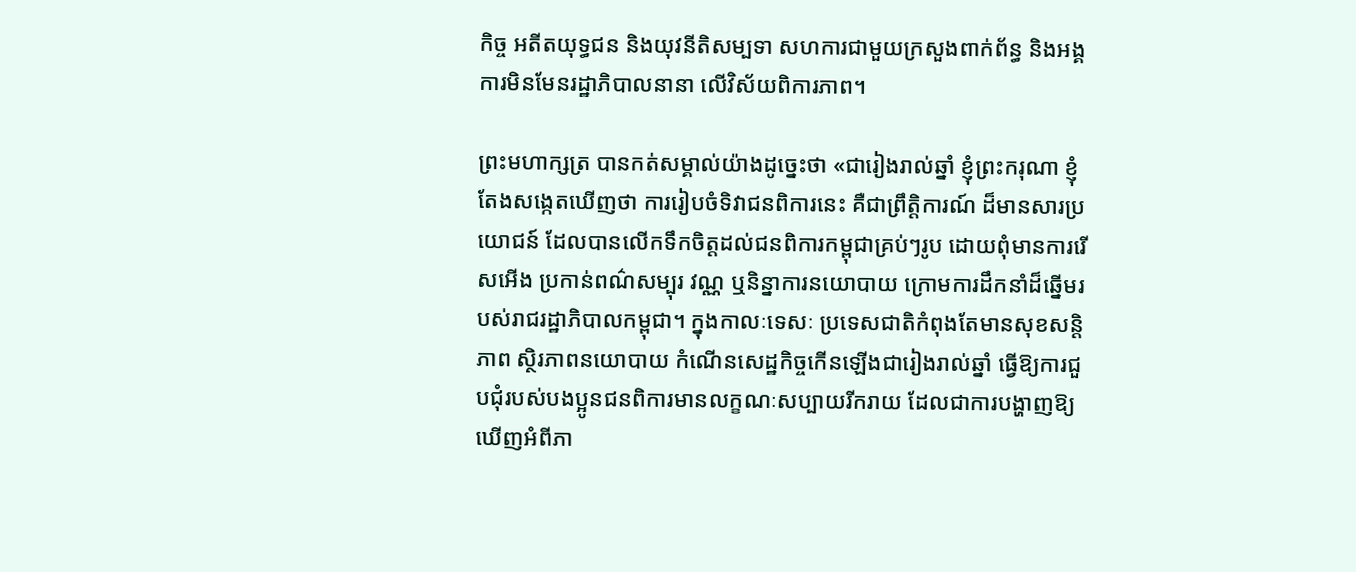កិច្ច អតីតយុទ្ធជន និងយុវនីតិសម្បទា សហការជាមួយក្រសួងពាក់ព័ន្ធ និងអង្គការមិនមែនរដ្ឋាភិបាលនានា លើវិស័យពិការភាព។

ព្រះមហាក្សត្រ បានកត់សម្គាល់យ៉ាងដូច្នេះថា «ជារៀងរាល់ឆ្នាំ ខ្ញុំព្រះករុណា ខ្ញុំតែងសង្កេតឃើញថា ការរៀបចំទិវាជនពិការនេះ គឺជាព្រឹត្តិការណ៍ ដ៏មានសារប្រយោជន៍ ដែលបានលើកទឹកចិត្តដល់ជនពិការកម្ពុជាគ្រប់ៗរូប ដោយពុំមានការរើសអើង ប្រកាន់ពណ៌សម្បុរ វណ្ណ ឬនិន្នាការនយោបាយ ក្រោមការដឹកនាំដ៏ឆ្នើមរបស់រាជរដ្ឋាភិបាលកម្ពុជា។ ក្នុងកាលៈទេសៈ ប្រទេសជាតិកំពុងតែមានសុខសន្តិភាព ស្ថិរភាពនយោបាយ កំណើនសេដ្ឋកិច្ចកើនឡើងជារៀងរាល់ឆ្នាំ ធ្វើឱ្យការជួបជុំរបស់បងប្អូនជនពិការមានលក្ខណៈសប្បាយរីករាយ ដែលជាការបង្ហាញឱ្យឃើញអំពីភា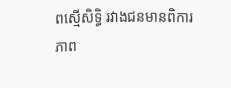ពស្មើសិទ្ធិ រវាងជនមានពិការភាព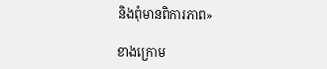និងពុំមានពិការភាព»

ខាងក្រោម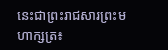នេះជាព្រះរាជសារព្រះមហាក្សត្រ៖